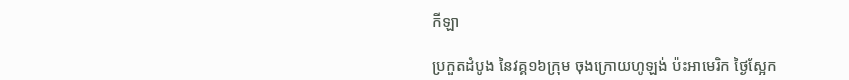កីឡា

ប្រកួតដំបូង នៃវគ្គ១៦ក្រុម ចុងក្រោយហូឡង់ ប៉ះអាមេរិក ថ្ងៃស្អែក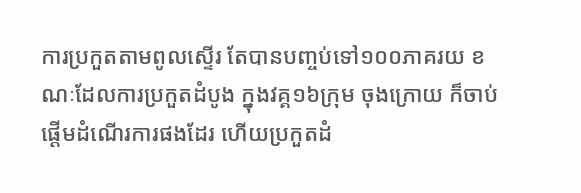ការប្រកួតតាមពូលស្ទើរ តែបានបញ្ចប់ទៅ១០០ភាគរយ ខណៈដែលការប្រកួតដំបូង ក្នុងវគ្គ១៦ក្រុម ចុងក្រោយ ក៏ចាប់ផ្តើមដំណើរការផងដែរ ហើយប្រកួតដំ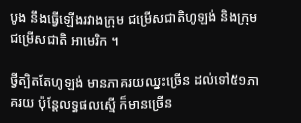បូង នឹងធ្វើឡើងរវាងក្រុម ជម្រើសជាតិហូឡង់ និងក្រុមជម្រើសជាតិ អាមេរិក ។

ថ្វីត្បិតតែហូឡង់ មានភាគរយឈ្នះច្រើន ដល់ទៅ៥១ភាគរយ ប៉ុន្តែលទ្ធផលស្មើ ក៏មានច្រើន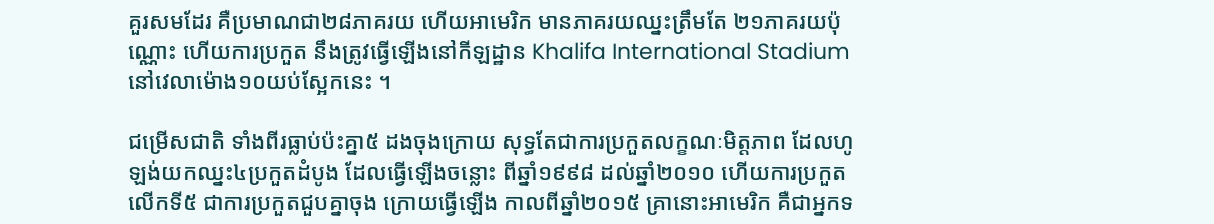គួរសមដែរ គឺប្រមាណជា២៨ភាគរយ ហើយអាមេរិក មានភាគរយឈ្នះត្រឹមតែ ២១ភាគរយប៉ុណ្ណោះ ហើយការប្រកួត នឹងត្រូវធ្វើឡើងនៅកីឡដ្ឋាន Khalifa International Stadium នៅវេលាម៉ោង១០យប់ស្អែកនេះ ។

ជម្រើសជាតិ ទាំងពីរធ្លាប់ប៉ះគ្នា៥ ដងចុងក្រោយ សុទ្ធតែជាការប្រកួតលក្ខណៈមិត្តភាព ដែលហូឡង់យកឈ្នះ៤ប្រកួតដំបូង ដែលធ្វើឡើងចន្លោះ ពីឆ្នាំ១៩៩៨ ដល់ឆ្នាំ២០១០ ហើយការប្រកួតលើកទី៥ ជាការប្រកួតជួបគ្នាចុង ក្រោយធ្វើឡើង កាលពីឆ្នាំ២០១៥ គ្រានោះអាមេរិក គឺជាអ្នកទ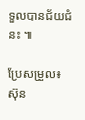ទួលបានជ័យជំនះ ៕

ប្រែសម្រួល៖ស៊ុន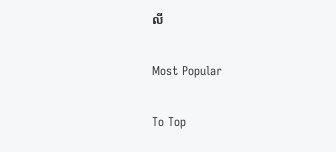លី

Most Popular

To Top